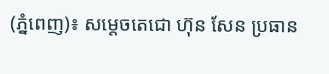(ភ្នំពេញ)៖ សម្តេចតេជោ ហ៊ុន សែន ប្រធាន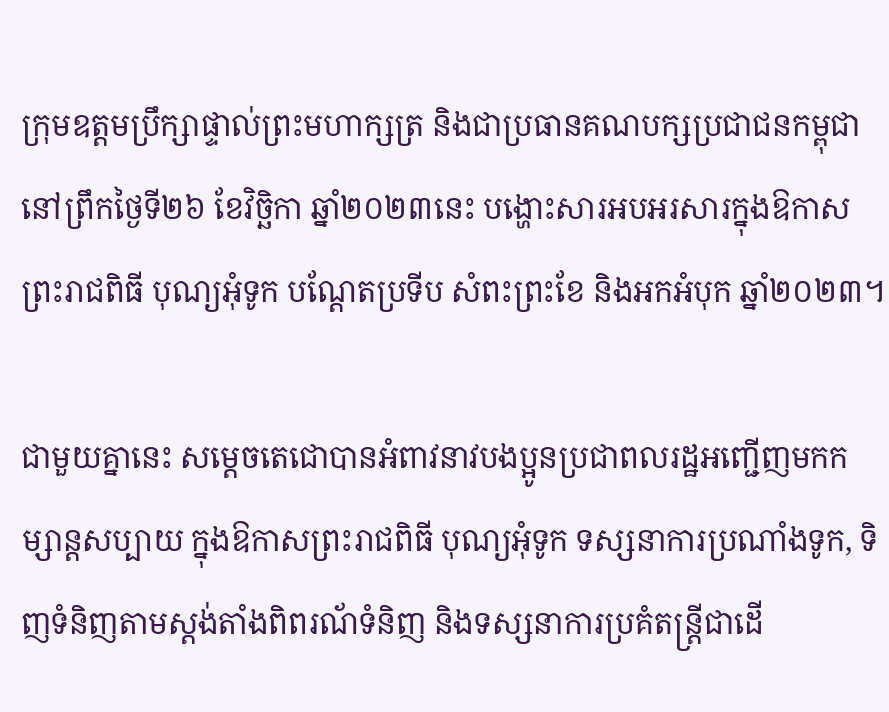ក្រុមឧត្តមប្រឹក្សាផ្ទាល់ព្រះមហាក្សត្រ និងជាប្រធានគណបក្សប្រជាជនកម្ពុជា នៅព្រឹកថ្ងៃទី២៦ ខែវិច្ឆិកា ឆ្នាំ២០២៣នេះ បង្ហោះសារអបអរសារក្នុងឱកាសព្រះរាជពិធី បុណ្យអុំទូក បណ្តែតប្រទីប សំពះព្រះខែ និងអកអំបុក ឆ្នាំ២០២៣។

ជាមួយគ្នានេះ សម្តេចតេជោបានអំពាវនាវបងប្អូនប្រជាពលរដ្ឋអញ្ជើញមកកម្សាន្តសប្បាយ ក្នុងឱកាសព្រះរាជពិធី បុណ្យអុំទូក ទស្សនាការប្រណាំងទូក, ទិញទំនិញតាមស្តង់តាំងពិពរណ័ទំនិញ និងទស្សនាការប្រគំតន្ត្រីជាដើ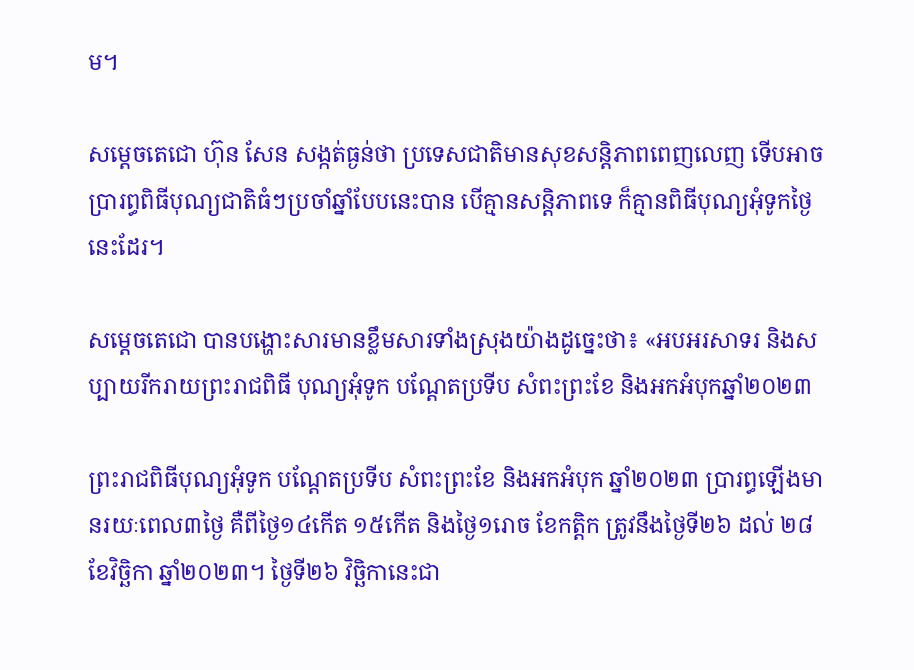ម។

សម្តេចតេជោ ហ៊ុន សែន សង្កត់ធ្ងន់ថា ប្រទេសជាតិមានសុខសន្តិភាពពេញលេញ ទើបអាចប្រារព្ធពិធីបុណ្យជាតិធំៗប្រចាំឆ្នាំបែបនេះបាន បើគ្មានសន្តិភាពទេ ក៏គ្មានពិធីបុណ្យអុំទូកថ្ងៃនេះដែរ។

សម្តេចតេជោ បានបង្ហោះសារមានខ្លឹមសារទាំងស្រុងយ៉ាងដូច្នេះថា៖ «អបអរសាទរ និងសប្បាយរីករាយព្រះរាជពិធី បុណ្យអុំទូក បណ្តែតប្រទីប សំពះព្រះខែ និងអកអំបុកឆ្នាំ២០២៣

ព្រះរាជពិធីបុណ្យអុំទូក បណ្តែតប្រទីប សំពះព្រះខែ និងអកអំបុក ឆ្នាំ២០២៣ ប្រារព្ធឡើងមានរយៈពេល៣ថ្ងៃ គឺពីថ្ងៃ១៤កើត ១៥កើត និងថ្ងៃ១រោច ខែកត្តិក ត្រូវនឹងថ្ងៃទី២៦ ដល់ ២៨ ខែវិច្ឆិកា ឆ្នាំ២០២៣។ ថ្ងៃទី២៦ វិច្ឆិកានេះជា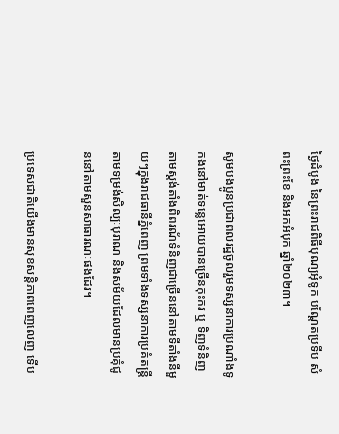ថ្ងៃដំបូង នៃព្រះរាជពិធីបុណ្យអុំទូក បណ្តែតប្រទីប សំពះព្រះខែ និងអកអំបុក ឆ្នាំ២០២៣។

សូមបងប្អូនប្រជាពលរដ្ឋចូលរួមទស្សនាការប្រណាំងទូកងនៅមាត់ទន្លេអោយបានច្រើនកុះករ ឬ ទិញទំនិញតាមស្តង់តាំងពិពរណ័ទំនិញជាច្រើននៅតាមទីតាំងនីមួយៗក្នុងរាជធានីភ្នំពេញ ព្រមទាំងទស្សនាការប្រគំតន្ត្រីតាមទម្រង់សិល្បៈបុរាណ និងសម័យដែលមានប្រគុំជូននៅតាមសួនសាធារណៈផងដែរ។

ប្រទេសជាតិយើងមានសុខសន្តិភាពពេញលេញ ទើប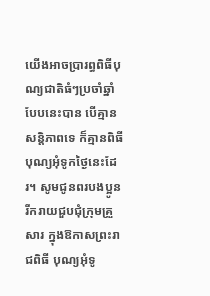យើងអាចប្រារព្ធពិធីបុណ្យជាតិធំៗប្រចាំឆ្នាំបែបនេះបាន បើគ្មានសន្តិភាពទេ ក៏គ្មានពិធីបុណ្យអុំទូកថ្ងៃនេះដែរ។ សូមជូនពរបងប្អូន រីករាយជួបជុំក្រុមគ្រួសារ ក្នុងឱកាសព្រះរាជពិធី បុណ្យអុំទូ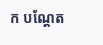ក បណ្តែត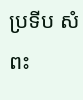ប្រទីប សំពះ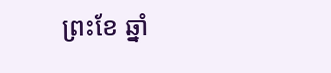ព្រះខែ ឆ្នាំ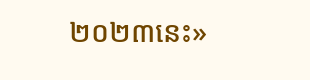២០២៣នេះ»